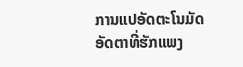ການແປອັດຕະໂນມັດ
ອັດຕາທີ່ຮັກແພງ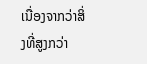ເນື່ອງຈາກວ່າສິ່ງທີ່ສູງກວ່າ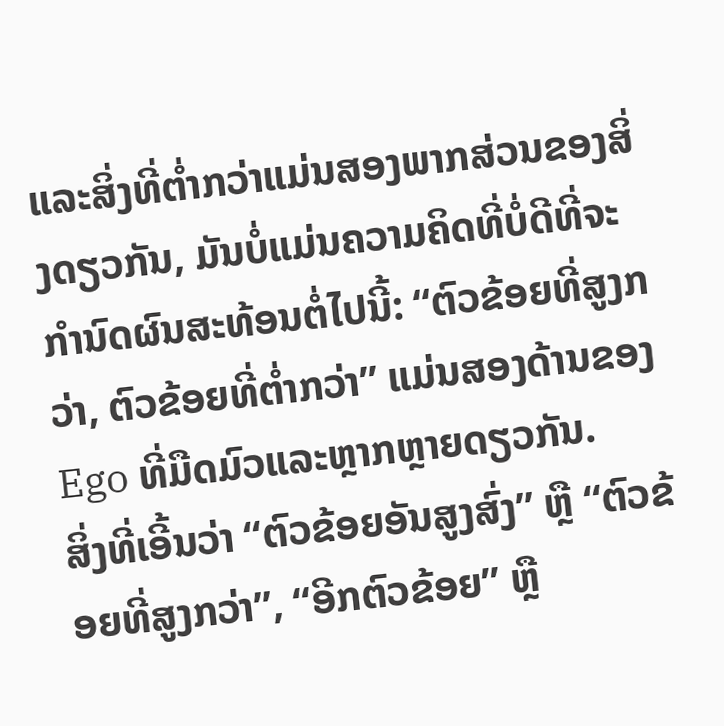ແລະສິ່ງທີ່ຕ່ຳກວ່າແມ່ນສອງພາກສ່ວນຂອງສິ່ງດຽວກັນ, ມັນບໍ່ແມ່ນຄວາມຄິດທີ່ບໍ່ດີທີ່ຈະກໍານົດຜົນສະທ້ອນຕໍ່ໄປນີ້: “ຕົວຂ້ອຍທີ່ສູງກວ່າ, ຕົວຂ້ອຍທີ່ຕ່ຳກວ່າ” ແມ່ນສອງດ້ານຂອງ Ego ທີ່ມືດມົວແລະຫຼາກຫຼາຍດຽວກັນ.
ສິ່ງທີ່ເອີ້ນວ່າ “ຕົວຂ້ອຍອັນສູງສົ່ງ” ຫຼື “ຕົວຂ້ອຍທີ່ສູງກວ່າ”, “ອີກຕົວຂ້ອຍ” ຫຼື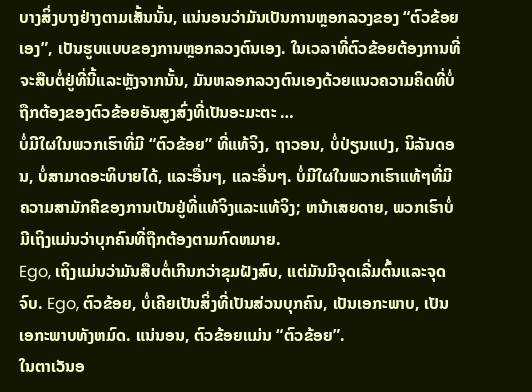ບາງສິ່ງບາງຢ່າງຕາມເສັ້ນນັ້ນ, ແນ່ນອນວ່າມັນເປັນການຫຼອກລວງຂອງ “ຕົວຂ້ອຍເອງ”, ເປັນຮູບແບບຂອງການຫຼອກລວງຕົນເອງ. ໃນເວລາທີ່ຕົວຂ້ອຍຕ້ອງການທີ່ຈະສືບຕໍ່ຢູ່ທີ່ນີ້ແລະຫຼັງຈາກນັ້ນ, ມັນຫລອກລວງຕົນເອງດ້ວຍແນວຄວາມຄິດທີ່ບໍ່ຖືກຕ້ອງຂອງຕົວຂ້ອຍອັນສູງສົ່ງທີ່ເປັນອະມະຕະ …
ບໍ່ມີໃຜໃນພວກເຮົາທີ່ມີ “ຕົວຂ້ອຍ” ທີ່ແທ້ຈິງ, ຖາວອນ, ບໍ່ປ່ຽນແປງ, ນິລັນດອນ, ບໍ່ສາມາດອະທິບາຍໄດ້, ແລະອື່ນໆ, ແລະອື່ນໆ. ບໍ່ມີໃຜໃນພວກເຮົາແທ້ໆທີ່ມີຄວາມສາມັກຄີຂອງການເປັນຢູ່ທີ່ແທ້ຈິງແລະແທ້ຈິງ; ຫນ້າເສຍດາຍ, ພວກເຮົາບໍ່ມີເຖິງແມ່ນວ່າບຸກຄົນທີ່ຖືກຕ້ອງຕາມກົດຫມາຍ.
Ego, ເຖິງແມ່ນວ່າມັນສືບຕໍ່ເກີນກວ່າຂຸມຝັງສົບ, ແຕ່ມັນມີຈຸດເລີ່ມຕົ້ນແລະຈຸດຈົບ. Ego, ຕົວຂ້ອຍ, ບໍ່ເຄີຍເປັນສິ່ງທີ່ເປັນສ່ວນບຸກຄົນ, ເປັນເອກະພາບ, ເປັນເອກະພາບທັງຫມົດ. ແນ່ນອນ, ຕົວຂ້ອຍແມ່ນ “ຕົວຂ້ອຍ”.
ໃນຕາເວັນອ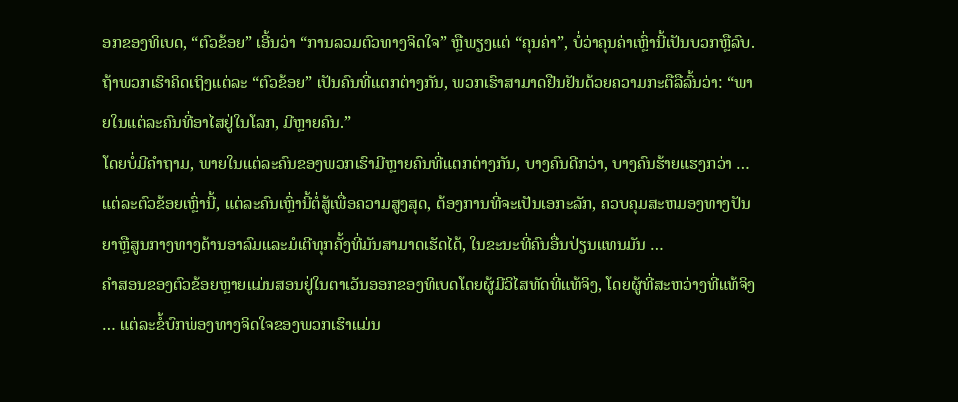ອກຂອງທິເບດ, “ຕົວຂ້ອຍ” ເອີ້ນວ່າ “ການລວມຕົວທາງຈິດໃຈ” ຫຼືພຽງແຕ່ “ຄຸນຄ່າ”, ບໍ່ວ່າຄຸນຄ່າເຫຼົ່ານີ້ເປັນບວກຫຼືລົບ. ຖ້າພວກເຮົາຄິດເຖິງແຕ່ລະ “ຕົວຂ້ອຍ” ເປັນຄົນທີ່ແຕກຕ່າງກັນ, ພວກເຮົາສາມາດຢືນຢັນດ້ວຍຄວາມກະຕືລືລົ້ນວ່າ: “ພາຍໃນແຕ່ລະຄົນທີ່ອາໄສຢູ່ໃນໂລກ, ມີຫຼາຍຄົນ.”
ໂດຍບໍ່ມີຄໍາຖາມ, ພາຍໃນແຕ່ລະຄົນຂອງພວກເຮົາມີຫຼາຍຄົນທີ່ແຕກຕ່າງກັນ, ບາງຄົນດີກວ່າ, ບາງຄົນຮ້າຍແຮງກວ່າ … ແຕ່ລະຕົວຂ້ອຍເຫຼົ່ານີ້, ແຕ່ລະຄົນເຫຼົ່ານີ້ຕໍ່ສູ້ເພື່ອຄວາມສູງສຸດ, ຕ້ອງການທີ່ຈະເປັນເອກະລັກ, ຄວບຄຸມສະຫມອງທາງປັນຍາຫຼືສູນກາງທາງດ້ານອາລົມແລະມໍເຕີທຸກຄັ້ງທີ່ມັນສາມາດເຮັດໄດ້, ໃນຂະນະທີ່ຄົນອື່ນປ່ຽນແທນມັນ …
ຄໍາສອນຂອງຕົວຂ້ອຍຫຼາຍແມ່ນສອນຢູ່ໃນຕາເວັນອອກຂອງທິເບດໂດຍຜູ້ມີວິໄສທັດທີ່ແທ້ຈິງ, ໂດຍຜູ້ທີ່ສະຫວ່າງທີ່ແທ້ຈິງ … ແຕ່ລະຂໍ້ບົກພ່ອງທາງຈິດໃຈຂອງພວກເຮົາແມ່ນ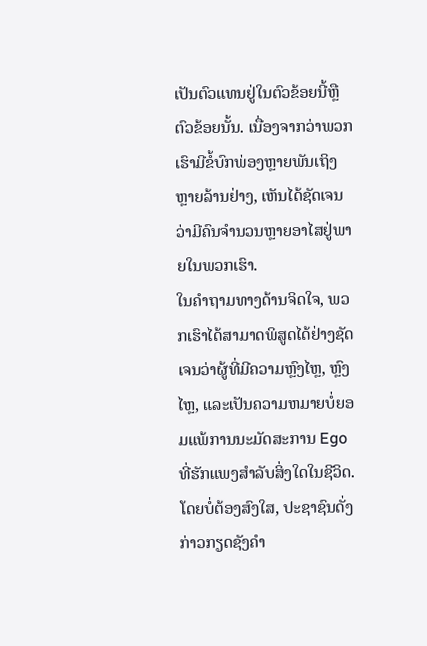ເປັນຕົວແທນຢູ່ໃນຕົວຂ້ອຍນີ້ຫຼືຕົວຂ້ອຍນັ້ນ. ເນື່ອງຈາກວ່າພວກເຮົາມີຂໍ້ບົກພ່ອງຫຼາຍພັນເຖິງຫຼາຍລ້ານຢ່າງ, ເຫັນໄດ້ຊັດເຈນວ່າມີຄົນຈໍານວນຫຼາຍອາໄສຢູ່ພາຍໃນພວກເຮົາ.
ໃນຄໍາຖາມທາງດ້ານຈິດໃຈ, ພວກເຮົາໄດ້ສາມາດພິສູດໄດ້ຢ່າງຊັດເຈນວ່າຜູ້ທີ່ມີຄວາມຫຼົງໄຫຼ, ຫຼົງໄຫຼ, ແລະເປັນຄວາມຫມາຍບໍ່ຍອມແພ້ການນະມັດສະການ Ego ທີ່ຮັກແພງສໍາລັບສິ່ງໃດໃນຊີວິດ. ໂດຍບໍ່ຕ້ອງສົງໃສ, ປະຊາຊົນດັ່ງກ່າວກຽດຊັງຄໍາ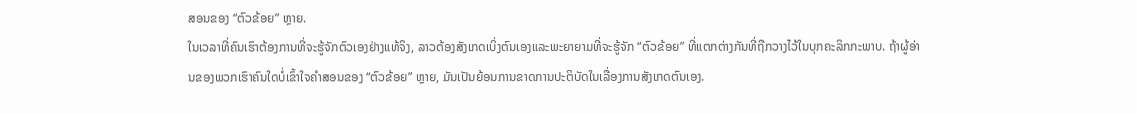ສອນຂອງ “ຕົວຂ້ອຍ” ຫຼາຍ.
ໃນເວລາທີ່ຄົນເຮົາຕ້ອງການທີ່ຈະຮູ້ຈັກຕົວເອງຢ່າງແທ້ຈິງ, ລາວຕ້ອງສັງເກດເບິ່ງຕົນເອງແລະພະຍາຍາມທີ່ຈະຮູ້ຈັກ “ຕົວຂ້ອຍ” ທີ່ແຕກຕ່າງກັນທີ່ຖືກວາງໄວ້ໃນບຸກຄະລິກກະພາບ. ຖ້າຜູ້ອ່ານຂອງພວກເຮົາຄົນໃດບໍ່ເຂົ້າໃຈຄໍາສອນຂອງ “ຕົວຂ້ອຍ” ຫຼາຍ, ມັນເປັນຍ້ອນການຂາດການປະຕິບັດໃນເລື່ອງການສັງເກດຕົນເອງ.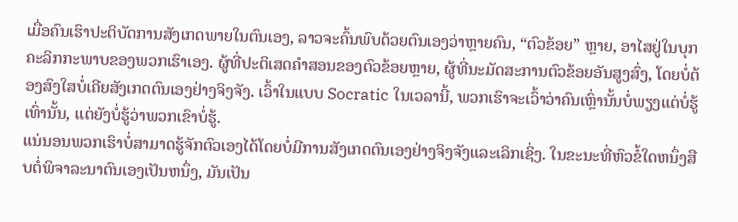ເມື່ອຄົນເຮົາປະຕິບັດການສັງເກດພາຍໃນຕົນເອງ, ລາວຈະຄົ້ນພົບດ້ວຍຕົນເອງວ່າຫຼາຍຄົນ, “ຕົວຂ້ອຍ” ຫຼາຍ, ອາໄສຢູ່ໃນບຸກຄະລິກກະພາບຂອງພວກເຮົາເອງ. ຜູ້ທີ່ປະຕິເສດຄໍາສອນຂອງຕົວຂ້ອຍຫຼາຍ, ຜູ້ທີ່ນະມັດສະການຕົວຂ້ອຍອັນສູງສົ່ງ, ໂດຍບໍ່ຕ້ອງສົງໃສບໍ່ເຄີຍສັງເກດຕົນເອງຢ່າງຈິງຈັງ. ເວົ້າໃນແບບ Socratic ໃນເວລານີ້, ພວກເຮົາຈະເວົ້າວ່າຄົນເຫຼົ່ານັ້ນບໍ່ພຽງແຕ່ບໍ່ຮູ້ເທົ່ານັ້ນ, ແຕ່ຍັງບໍ່ຮູ້ວ່າພວກເຂົາບໍ່ຮູ້.
ແນ່ນອນພວກເຮົາບໍ່ສາມາດຮູ້ຈັກຕົວເອງໄດ້ໂດຍບໍ່ມີການສັງເກດຕົນເອງຢ່າງຈິງຈັງແລະເລິກເຊິ່ງ. ໃນຂະນະທີ່ຫົວຂໍ້ໃດຫນຶ່ງສືບຕໍ່ພິຈາລະນາຕົນເອງເປັນຫນຶ່ງ, ມັນເປັນ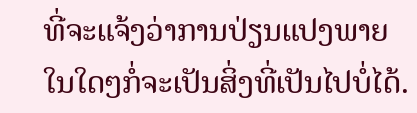ທີ່ຈະແຈ້ງວ່າການປ່ຽນແປງພາຍໃນໃດໆກໍ່ຈະເປັນສິ່ງທີ່ເປັນໄປບໍ່ໄດ້.